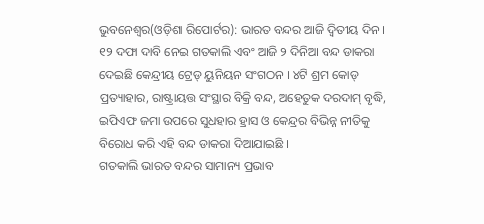ଭୁବନେଶ୍ୱର(ଓଡ଼ିଶା ରିପୋର୍ଟର): ଭାରତ ବନ୍ଦର ଆଜି ଦ୍ୱିତୀୟ ଦିନ । ୧୨ ଦଫା ଦାବି ନେଇ ଗତକାଲି ଏବଂ ଆଜି ୨ ଦିନିଆ ବନ୍ଦ ଡାକରା ଦେଇଛି କେନ୍ଦ୍ରୀୟ ଟ୍ରେଡ୍ ୟୁନିୟନ ସଂଗଠନ । ୪ଟି ଶ୍ରମ କୋଡ୍ ପ୍ରତ୍ୟାହାର, ରାଷ୍ଟ୍ରାୟତ୍ତ ସଂସ୍ଥାର ବିକ୍ରି ବନ୍ଦ, ଅହେତୁକ ଦରଦାମ୍ ବୃଦ୍ଧି, ଇପିଏଫ ଜମା ଉପରେ ସୁଧହାର ହ୍ରାସ ଓ କେନ୍ଦ୍ରର ବିଭିନ୍ନ ନୀତିକୁ ବିରୋଧ କରି ଏହି ବନ୍ଦ ଡାକରା ଦିଆଯାଇଛି ।
ଗତକାଲି ଭାରତ ବନ୍ଦର ସାମାନ୍ୟ ପ୍ରଭାବ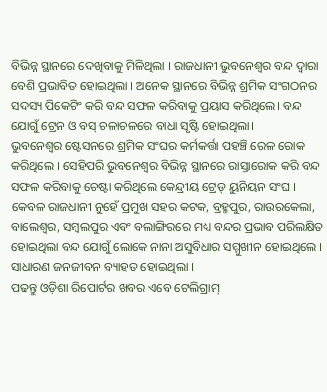ବିଭିନ୍ନ ସ୍ଥାନରେ ଦେଖିବାକୁ ମିଳିଥିଲା । ରାଜଧାନୀ ଭୁବନେଶ୍ୱର ବନ୍ଦ ଦ୍ୱାରା ବେଶି ପ୍ରଭାବିତ ହୋଇଥିଲା । ଅନେକ ସ୍ଥାନରେ ବିଭିନ୍ନ ଶ୍ରମିକ ସଂଗଠନର ସଦସ୍ୟ ପିକେଟିଂ କରି ବନ୍ଦ ସଫଳ କରିବାକୁ ପ୍ରୟାସ କରିଥିଲେ। ବନ୍ଦ ଯୋଗୁଁ ଟ୍ରେନ ଓ ବସ୍ ଚଳାଚଳରେ ବାଧା ସୃଷ୍ଟି ହୋଇଥିଲା।
ଭୁବନେଶ୍ୱର ଷ୍ଟେସନରେ ଶ୍ରମିକ ସଂଘର କର୍ମକର୍ତ୍ତା ପହଞ୍ଚି ରେଳ ରୋକ କରିଥିଲେ । ସେହିପରି ଭୁବନେଶ୍ୱର ବିଭିନ୍ନ ସ୍ଥାନରେ ରାସ୍ତାରୋକ କରି ବନ୍ଦ ସଫଳ କରିବାକୁ ଚେଷ୍ଟା କରିଥିଲେ କେନ୍ଦ୍ରୀୟ ଟ୍ରେଡ୍ ୟୁନିୟନ ସଂଘ ।
କେବଳ ରାଜଧାନୀ ନୁହେଁ ପ୍ରମୁଖ ସହର କଟକ, ବ୍ରହ୍ମପୁର, ରାଉରକେଲା, ବାଲେଶ୍ୱର, ସମ୍ବଲପୁର ଏବଂ ବଲାଙ୍ଗିରରେ ମଧ୍ୟ ବନ୍ଦର ପ୍ରଭାବ ପରିଲକ୍ଷିତ ହୋଇଥିଲା ବନ୍ଦ ଯୋଗୁଁ ଲୋକେ ନାନା ଅସୁବିଧାର ସମ୍ମୁଖୀନ ହୋଇଥିଲେ । ସାଧାରଣ ଜନଜୀବନ ବ୍ୟାହତ ହୋଇଥିଲା ।
ପଢନ୍ତୁ ଓଡ଼ିଶା ରିପୋର୍ଟର ଖବର ଏବେ ଟେଲିଗ୍ରାମ୍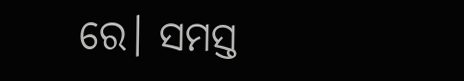ରେ। ସମସ୍ତ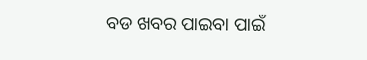ବଡ ଖବର ପାଇବା ପାଇଁ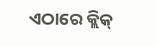ଏଠାରେ କ୍ଲିକ୍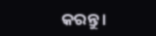କରନ୍ତୁ।